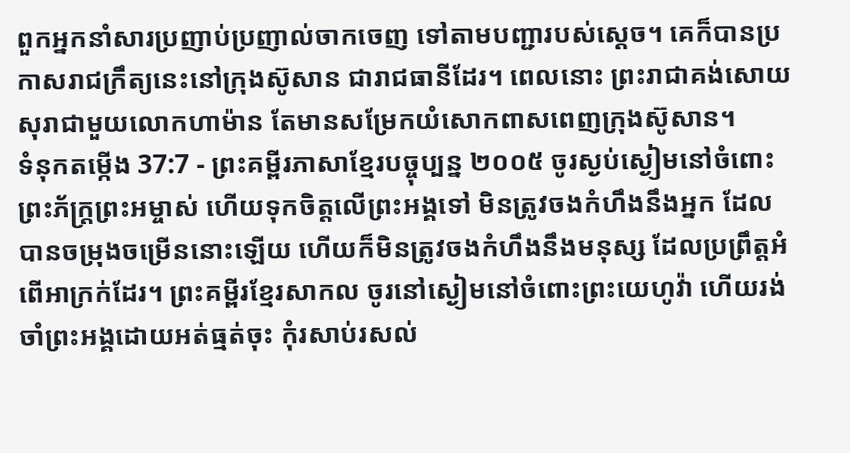ពួកអ្នកនាំសារប្រញាប់ប្រញាល់ចាកចេញ ទៅតាមបញ្ជារបស់ស្ដេច។ គេក៏បានប្រកាសរាជក្រឹត្យនេះនៅក្រុងស៊ូសាន ជារាជធានីដែរ។ ពេលនោះ ព្រះរាជាគង់សោយសុរាជាមួយលោកហាម៉ាន តែមានសម្រែកយំសោកពាសពេញក្រុងស៊ូសាន។
ទំនុកតម្កើង 37:7 - ព្រះគម្ពីរភាសាខ្មែរបច្ចុប្បន្ន ២០០៥ ចូរស្ងប់ស្ងៀមនៅចំពោះព្រះភ័ក្ត្រព្រះអម្ចាស់ ហើយទុកចិត្តលើព្រះអង្គទៅ មិនត្រូវចងកំហឹងនឹងអ្នក ដែលបានចម្រុងចម្រើននោះឡើយ ហើយក៏មិនត្រូវចងកំហឹងនឹងមនុស្ស ដែលប្រព្រឹត្តអំពើអាក្រក់ដែរ។ ព្រះគម្ពីរខ្មែរសាកល ចូរនៅស្ងៀមនៅចំពោះព្រះយេហូវ៉ា ហើយរង់ចាំព្រះអង្គដោយអត់ធ្មត់ចុះ កុំរសាប់រសល់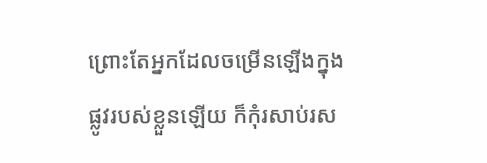ព្រោះតែអ្នកដែលចម្រើនឡើងក្នុងផ្លូវរបស់ខ្លួនឡើយ ក៏កុំរសាប់រស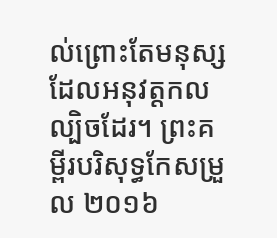ល់ព្រោះតែមនុស្សដែលអនុវត្តកលល្បិចដែរ។ ព្រះគម្ពីរបរិសុទ្ធកែសម្រួល ២០១៦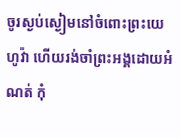ចូរស្ងប់ស្ងៀមនៅចំពោះព្រះយេហូវ៉ា ហើយរង់ចាំព្រះអង្គដោយអំណត់ កុំ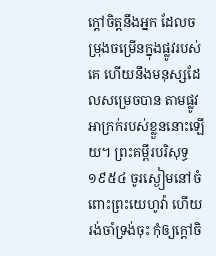ក្តៅចិត្តនឹងអ្នក ដែលចម្រុងចម្រើនក្នុងផ្លូវរបស់គេ ហើយនឹងមនុស្សដែលសម្រេចបាន តាមផ្លូវអាក្រក់របស់ខ្លួននោះឡើយ។ ព្រះគម្ពីរបរិសុទ្ធ ១៩៥៤ ចូរស្ងៀមនៅចំពោះព្រះយេហូវ៉ា ហើយរង់ចាំទ្រង់ចុះ កុំឲ្យក្តៅចិ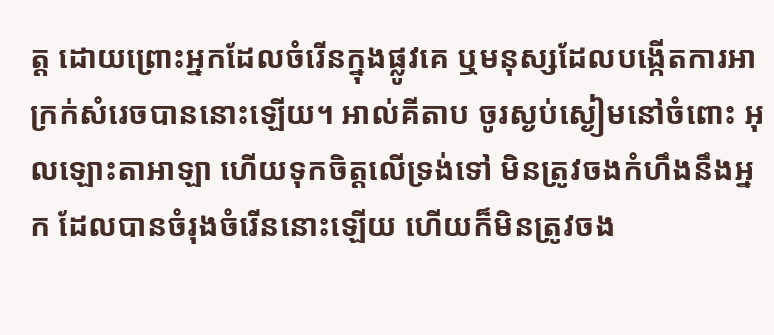ត្ត ដោយព្រោះអ្នកដែលចំរើនក្នុងផ្លូវគេ ឬមនុស្សដែលបង្កើតការអាក្រក់សំរេចបាននោះឡើយ។ អាល់គីតាប ចូរស្ងប់ស្ងៀមនៅចំពោះ អុលឡោះតាអាឡា ហើយទុកចិត្តលើទ្រង់ទៅ មិនត្រូវចងកំហឹងនឹងអ្នក ដែលបានចំរុងចំរើននោះឡើយ ហើយក៏មិនត្រូវចង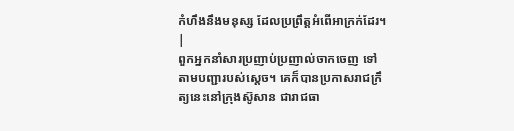កំហឹងនឹងមនុស្ស ដែលប្រព្រឹត្តអំពើអាក្រក់ដែរ។ |
ពួកអ្នកនាំសារប្រញាប់ប្រញាល់ចាកចេញ ទៅតាមបញ្ជារបស់ស្ដេច។ គេក៏បានប្រកាសរាជក្រឹត្យនេះនៅក្រុងស៊ូសាន ជារាជធា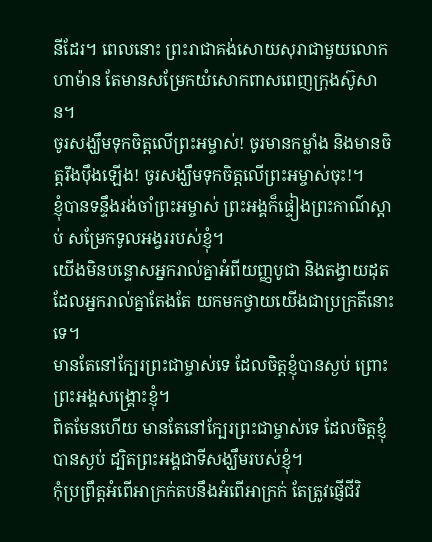នីដែរ។ ពេលនោះ ព្រះរាជាគង់សោយសុរាជាមួយលោកហាម៉ាន តែមានសម្រែកយំសោកពាសពេញក្រុងស៊ូសាន។
ចូរសង្ឃឹមទុកចិត្តលើព្រះអម្ចាស់! ចូរមានកម្លាំង និងមានចិត្តរឹងប៉ឹងឡើង! ចូរសង្ឃឹមទុកចិត្តលើព្រះអម្ចាស់ចុះ!។
ខ្ញុំបានទន្ទឹងរង់ចាំព្រះអម្ចាស់ ព្រះអង្គក៏ផ្ទៀងព្រះកាណ៌ស្ដាប់ សម្រែកទូលអង្វររបស់ខ្ញុំ។
យើងមិនបន្ទោសអ្នករាល់គ្នាអំពីយញ្ញបូជា និងតង្វាយដុតដែលអ្នករាល់គ្នាតែងតែ យកមកថ្វាយយើងជាប្រក្រតីនោះទេ។
មានតែនៅក្បែរព្រះជាម្ចាស់ទេ ដែលចិត្តខ្ញុំបានស្ងប់ ព្រោះព្រះអង្គសង្គ្រោះខ្ញុំ។
ពិតមែនហើយ មានតែនៅក្បែរព្រះជាម្ចាស់ទេ ដែលចិត្តខ្ញុំបានស្ងប់ ដ្បិតព្រះអង្គជាទីសង្ឃឹមរបស់ខ្ញុំ។
កុំប្រព្រឹត្តអំពើអាក្រក់តបនឹងអំពើអាក្រក់ តែត្រូវផ្ញើជីវិ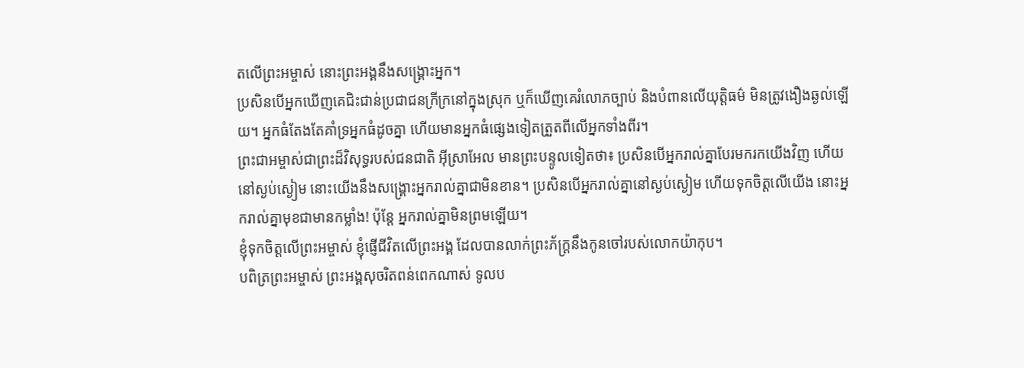តលើព្រះអម្ចាស់ នោះព្រះអង្គនឹងសង្គ្រោះអ្នក។
ប្រសិនបើអ្នកឃើញគេជិះជាន់ប្រជាជនក្រីក្រនៅក្នុងស្រុក ឬក៏ឃើញគេរំលោភច្បាប់ និងបំពានលើយុត្តិធម៌ មិនត្រូវងឿងឆ្ងល់ឡើយ។ អ្នកធំតែងតែគាំទ្រអ្នកធំដូចគ្នា ហើយមានអ្នកធំផ្សេងទៀតត្រួតពីលើអ្នកទាំងពីរ។
ព្រះជាអម្ចាស់ជាព្រះដ៏វិសុទ្ធរបស់ជនជាតិ អ៊ីស្រាអែល មានព្រះបន្ទូលទៀតថា៖ ប្រសិនបើអ្នករាល់គ្នាបែរមករកយើងវិញ ហើយនៅស្ងប់ស្ងៀម នោះយើងនឹងសង្គ្រោះអ្នករាល់គ្នាជាមិនខាន។ ប្រសិនបើអ្នករាល់គ្នានៅស្ងប់ស្ងៀម ហើយទុកចិត្តលើយើង នោះអ្នករាល់គ្នាមុខជាមានកម្លាំង! ប៉ុន្តែ អ្នករាល់គ្នាមិនព្រមឡើយ។
ខ្ញុំទុកចិត្តលើព្រះអម្ចាស់ ខ្ញុំផ្ញើជីវិតលើព្រះអង្គ ដែលបានលាក់ព្រះភ័ក្ត្រនឹងកូនចៅរបស់លោកយ៉ាកុប។
បពិត្រព្រះអម្ចាស់ ព្រះអង្គសុចរិតពន់ពេកណាស់ ទូលប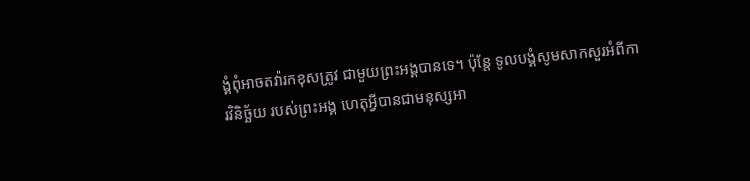ង្គំពុំអាចតវ៉ារកខុសត្រូវ ជាមួយព្រះអង្គបានទេ។ ប៉ុន្តែ ទូលបង្គំសូមសាកសួរអំពីការវិនិច្ឆ័យ របស់ព្រះអង្គ ហេតុអ្វីបានជាមនុស្សអា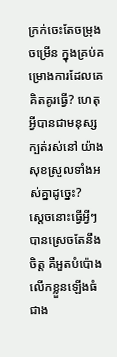ក្រក់ចេះតែចម្រុងចម្រើន ក្នុងគ្រប់គម្រោងការដែលគេគិតគូរធ្វើ? ហេតុអ្វីបានជាមនុស្សក្បត់រស់នៅ យ៉ាងសុខស្រួលទាំងអស់គ្នាដូច្នេះ?
ស្ដេចនោះធ្វើអ្វីៗបានស្រេចតែនឹងចិត្ត គឺអួតបំប៉ោងលើកខ្លួនឡើងធំជាង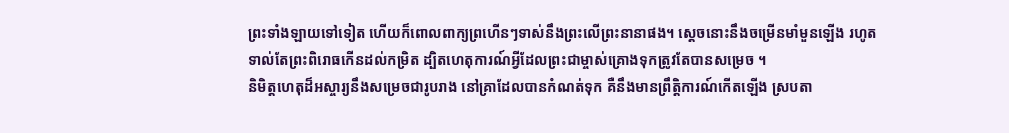ព្រះទាំងឡាយទៅទៀត ហើយក៏ពោលពាក្យព្រហើនៗទាស់នឹងព្រះលើព្រះនានាផង។ ស្ដេចនោះនឹងចម្រើនមាំមួនឡើង រហូតទាល់តែព្រះពិរោធកើនដល់កម្រិត ដ្បិតហេតុការណ៍អ្វីដែលព្រះជាម្ចាស់គ្រោងទុកត្រូវតែបានសម្រេច ។
និមិត្តហេតុដ៏អស្ចារ្យនឹងសម្រេចជារូបរាង នៅគ្រាដែលបានកំណត់ទុក គឺនឹងមានព្រឹត្តិការណ៍កើតឡើង ស្របតា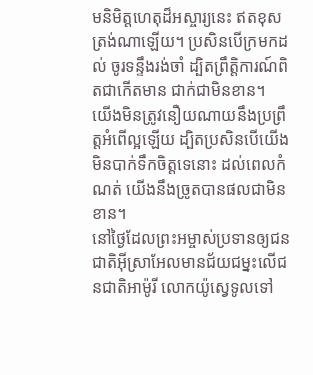មនិមិត្តហេតុដ៏អស្ចារ្យនេះ ឥតខុសត្រង់ណាឡើយ។ ប្រសិនបើក្រមកដល់ ចូរទន្ទឹងរង់ចាំ ដ្បិតព្រឹត្តិការណ៍ពិតជាកើតមាន ជាក់ជាមិនខាន។
យើងមិនត្រូវនឿយណាយនឹងប្រព្រឹត្តអំពើល្អឡើយ ដ្បិតប្រសិនបើយើងមិនបាក់ទឹកចិត្តទេនោះ ដល់ពេលកំណត់ យើងនឹងច្រូតបានផលជាមិនខាន។
នៅថ្ងៃដែលព្រះអម្ចាស់ប្រទានឲ្យជនជាតិអ៊ីស្រាអែលមានជ័យជម្នះលើជនជាតិអាម៉ូរី លោកយ៉ូស្វេទូលទៅ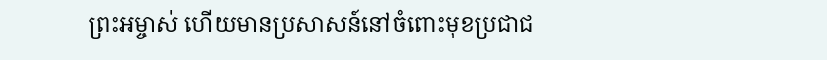ព្រះអម្ចាស់ ហើយមានប្រសាសន៍នៅចំពោះមុខប្រជាជ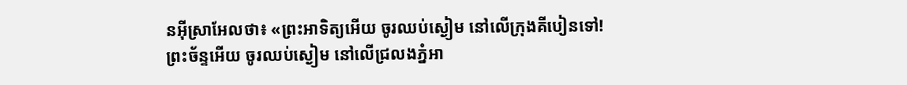នអ៊ីស្រាអែលថា៖ «ព្រះអាទិត្យអើយ ចូរឈប់ស្ងៀម នៅលើក្រុងគីបៀនទៅ! ព្រះច័ន្ទអើយ ចូរឈប់ស្ងៀម នៅលើជ្រលងភ្នំអា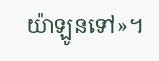យ៉ាឡូនទៅ»។